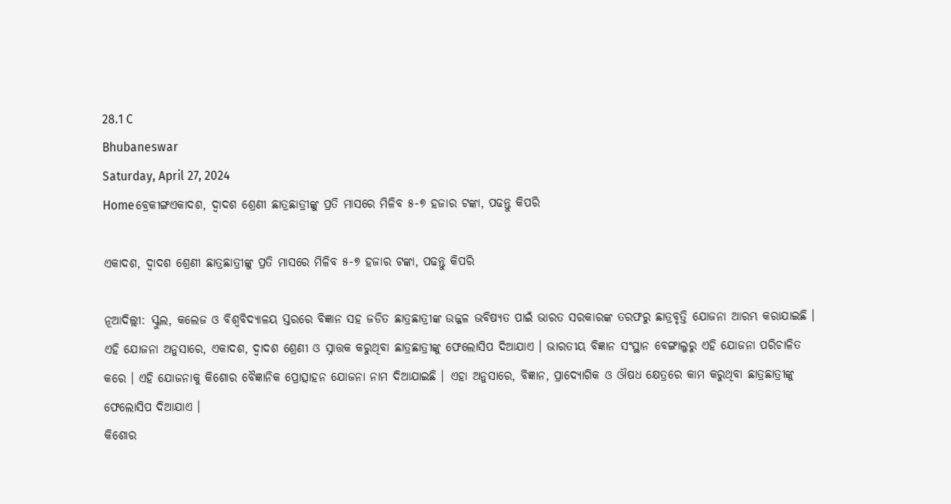28.1 C
Bhubaneswar
Saturday, April 27, 2024
Homeବ୍ରେକୀଙ୍ଗଏକାଦଶ, ଦ୍ୱାଦଶ ଶ୍ରେଣୀ ଛାତ୍ରଛାତ୍ରୀଙ୍କୁ ପ୍ରତି ମାସରେ ମିଳିବ ୫-୭ ହଜାର ଟଙ୍କା, ପଢନ୍ତୁ କିପରି

ଏକାଦଶ, ଦ୍ୱାଦଶ ଶ୍ରେଣୀ ଛାତ୍ରଛାତ୍ରୀଙ୍କୁ ପ୍ରତି ମାସରେ ମିଳିବ ୫-୭ ହଜାର ଟଙ୍କା, ପଢନ୍ତୁ କିପରି

ନୂଆଦିଲ୍ଲୀ: ସ୍କୁଲ, କଲେଜ ଓ ବିଶ୍ୱବିଦ୍ୟାଳୟ ସ୍ତରରେ ବିଜ୍ଞାନ ସହ ଜଡିତ ଛାତ୍ରଛାତ୍ରୀଙ୍କ ଉଜ୍ଜଳ ଭବିଷ୍ୟତ ପାଇଁ ଭାରତ ସରକାରଙ୍କ ତରଫରୁ ଛାତ୍ରବୃତ୍ତି ଯୋଜନା ଆରମ୍ଭ କରାଯାଇଛି । ଏହି ଯୋଜନା ଅନୁସାରେ, ଏକାଦଶ, ଦ୍ୱାଦଶ ଶ୍ରେଣୀ ଓ ସ୍ନାତ୍ତକ କରୁଥିବା ଛାତ୍ରଛାତ୍ରୀଙ୍କୁ ଫେଲୋସିପ ଦିଆଯାଏ । ଭାରତୀୟ ବିଜ୍ଞାନ ସଂସ୍ଥାନ ବେଙ୍ଗାଲୁରୁ ଏହି ଯୋଜନା ପରିଚାଳିତ କରେ । ଏହି ଯୋଜନାକୁ କିଶୋର ବୈଜ୍ଞାନିକ ପ୍ରୋତ୍ସାହନ ଯୋଜନା ନାମ ଦିଆଯାଇଛି । ଏହା ଅନୁସାରେ, ବିଜ୍ଞାନ, ପ୍ରାଦ୍ୟୋଗିକ ଓ ଔଷଧ କ୍ଷେତ୍ରରେ କାମ କରୁଥିବା ଛାତ୍ରଛାତ୍ରୀଙ୍କୁ ଫେଲୋସିପ ଦିଆଯାଏ ।
କିଶୋର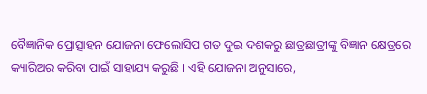ବୈଜ୍ଞାନିକ ପ୍ରୋତ୍ସାହନ ଯୋଜନା ଫେଲୋସିପ ଗତ ଦୁଇ ଦଶକରୁ ଛାତ୍ରଛାତ୍ରୀଙ୍କୁ ବିଜ୍ଞାନ କ୍ଷେତ୍ରରେ କ୍ୟାରିଅର କରିବା ପାଇଁ ସାହାଯ୍ୟ କରୁଛି । ଏହି ଯୋଜନା ଅନୁସାରେ,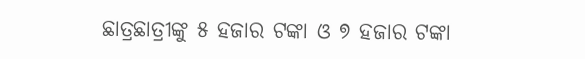ଛାତ୍ରଛାତ୍ରୀଙ୍କୁ ୫ ହଜାର ଟଙ୍କା ଓ ୭ ହଜାର ଟଙ୍କା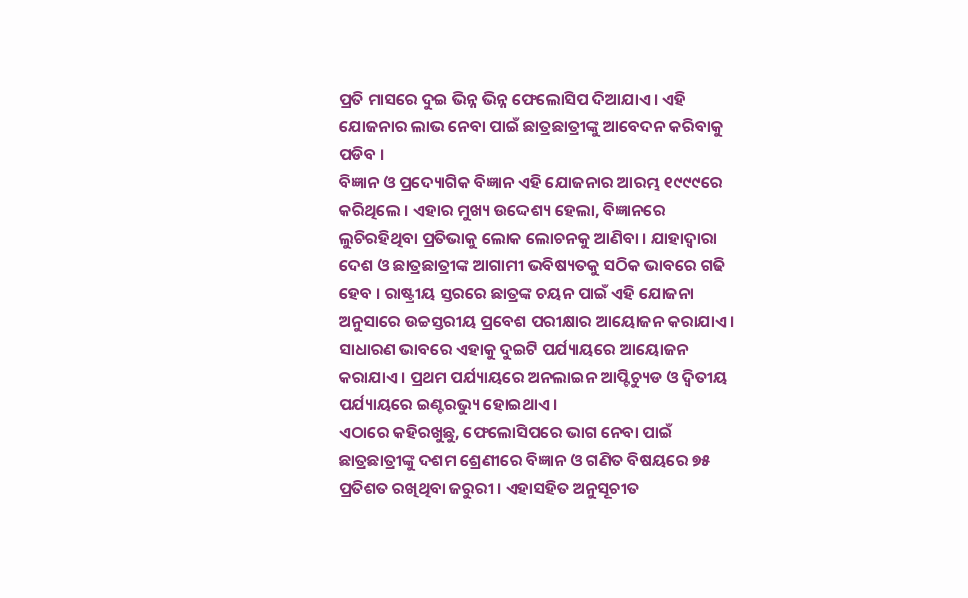ପ୍ରତି ମାସରେ ଦୁଇ ଭିନ୍ନ ଭିନ୍ନ ଫେଲୋସିପ ଦିଆଯାଏ । ଏହି ଯୋଜନାର ଲାଭ ନେବା ପାଇଁ ଛାତ୍ରଛାତ୍ରୀଙ୍କୁ ଆବେଦନ କରିବାକୁ ପଡିବ ।
ବିଜ୍ଞାନ ଓ ପ୍ରଦ୍ୟୋଗିକ ବିଜ୍ଞାନ ଏହି ଯୋଜନାର ଆରମ୍ଭ ୧୯୯୯ରେ କରିଥିଲେ । ଏହାର ମୁଖ୍ୟ ଉଦ୍ଦେଶ୍ୟ ହେଲା, ବିଜ୍ଞାନରେ ଲୁଚିରହିଥିବା ପ୍ରତିଭାକୁ ଲୋକ ଲୋଚନକୁ ଆଣିବା । ଯାହାଦ୍ୱାରା ଦେଶ ଓ ଛାତ୍ରଛାତ୍ରୀଙ୍କ ଆଗାମୀ ଭବିଷ୍ୟତକୁ ସଠିକ ଭାବରେ ଗଢି ହେବ । ରାଷ୍ଟ୍ରୀୟ ସ୍ତରରେ ଛାତ୍ରଙ୍କ ଚୟନ ପାଇଁ ଏହି ଯୋଜନା ଅନୁସାରେ ଉଚ୍ଚସ୍ତରୀୟ ପ୍ରବେଶ ପରୀକ୍ଷାର ଆୟୋଜନ କରାଯାଏ । ସାଧାରଣ ଭାବରେ ଏହାକୁ ଦୁଇଟି ପର୍ଯ୍ୟାୟରେ ଆୟୋଜନ କରାଯାଏ । ପ୍ରଥମ ପର୍ଯ୍ୟାୟରେ ଅନଲାଇନ ଆପ୍ଟିଚ୍ୟୁଡ ଓ ଦ୍ୱିତୀୟ ପର୍ଯ୍ୟାୟରେ ଇଣ୍ଟରଭ୍ୟୁ ହୋଇଥାଏ ।
ଏଠାରେ କହିରଖୁଛୁ, ଫେଲୋସିପରେ ଭାଗ ନେବା ପାଇଁ ଛାତ୍ରଛାତ୍ରୀଙ୍କୁ ଦଶମ ଶ୍ରେଣୀରେ ବିଜ୍ଞାନ ଓ ଗଣିତ ବିଷୟରେ ୭୫ ପ୍ରତିଶତ ରଖିଥିବା ଜରୁରୀ । ଏହାସହିତ ଅନୁସୂଚୀତ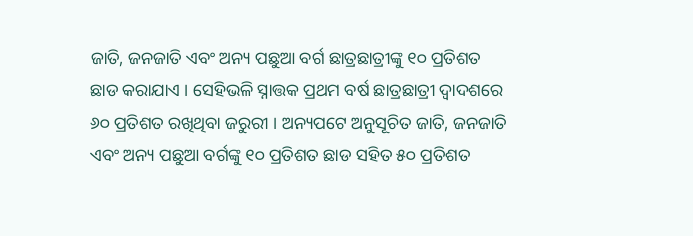ଜାତି, ଜନଜାତି ଏବଂ ଅନ୍ୟ ପଛୁଆ ବର୍ଗ ଛାତ୍ରଛାତ୍ରୀଙ୍କୁ ୧୦ ପ୍ରତିଶତ ଛାଡ କରାଯାଏ । ସେହିଭଳି ସ୍ନାତ୍ତକ ପ୍ରଥମ ବର୍ଷ ଛାତ୍ରଛାତ୍ରୀ ଦ୍ୱାଦଶରେ ୬୦ ପ୍ରତିଶତ ରଖିଥିବା ଜରୁରୀ । ଅନ୍ୟପଟେ ଅନୁସୂଚିତ ଜାତି, ଜନଜାତି ଏବଂ ଅନ୍ୟ ପଛୁଆ ବର୍ଗଙ୍କୁ ୧୦ ପ୍ରତିଶତ ଛାଡ ସହିତ ୫୦ ପ୍ରତିଶତ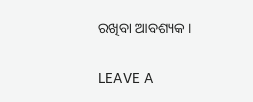ରଖିବା ଆବଶ୍ୟକ ।

LEAVE A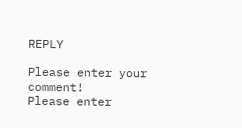REPLY

Please enter your comment!
Please enter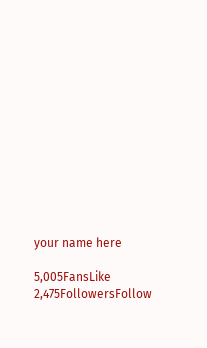your name here

5,005FansLike
2,475FollowersFollow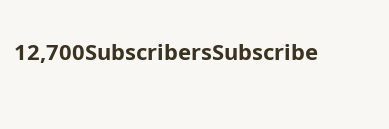12,700SubscribersSubscribe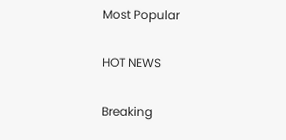Most Popular

HOT NEWS

Breaking